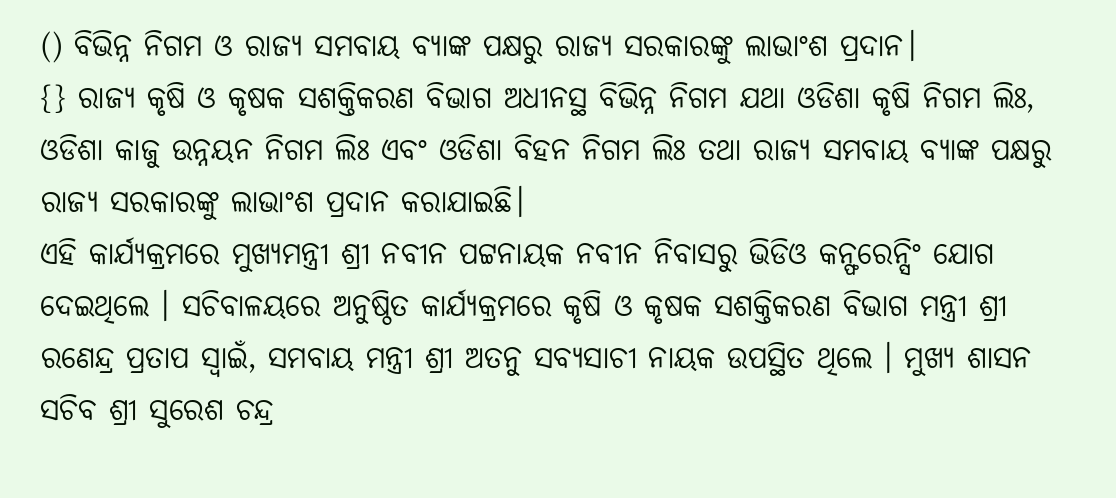() ବିଭିନ୍ନ ନିଗମ ଓ ରାଜ୍ୟ ସମବାୟ ବ୍ୟାଙ୍କ ପକ୍ଷରୁ ରାଜ୍ୟ ସରକାରଙ୍କୁ ଲାଭାଂଶ ପ୍ରଦାନ।
{} ରାଜ୍ୟ କୃଷି ଓ କୃଷକ ସଶକ୍ତିକରଣ ବିଭାଗ ଅଧୀନସ୍ଥ ବିଭିନ୍ନ ନିଗମ ଯଥା ଓଡିଶା କୃଷି ନିଗମ ଲିଃ, ଓଡିଶା କାଜୁ ଉନ୍ନୟନ ନିଗମ ଲିଃ ଏବଂ ଓଡିଶା ବିହନ ନିଗମ ଲିଃ ତଥା ରାଜ୍ୟ ସମବାୟ ବ୍ୟାଙ୍କ ପକ୍ଷରୁ ରାଜ୍ୟ ସରକାରଙ୍କୁ ଲାଭାଂଶ ପ୍ରଦାନ କରାଯାଇଛି।
ଏହି କାର୍ଯ୍ୟକ୍ରମରେ ମୁଖ୍ୟମନ୍ତ୍ରୀ ଶ୍ରୀ ନବୀନ ପଟ୍ଟନାୟକ ନବୀନ ନିବାସରୁ ଭିଡିଓ କନ୍ଫରେନ୍ସିଂ ଯୋଗ ଦେଇଥିଲେ । ସଚିବାଳୟରେ ଅନୁଷ୍ଠିତ କାର୍ଯ୍ୟକ୍ରମରେ କୃଷି ଓ କୃଷକ ସଶକ୍ତିକରଣ ବିଭାଗ ମନ୍ତ୍ରୀ ଶ୍ରୀ ରଣେନ୍ଦ୍ର ପ୍ରତାପ ସ୍ବାଇଁ, ସମବାୟ ମନ୍ତ୍ରୀ ଶ୍ରୀ ଅତନୁ ସବ୍ୟସାଚୀ ନାୟକ ଉପସ୍ଥିତ ଥିଲେ । ମୁଖ୍ୟ ଶାସନ ସଚିବ ଶ୍ରୀ ସୁରେଶ ଚନ୍ଦ୍ର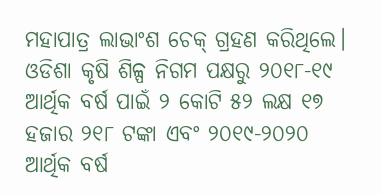ମହାପାତ୍ର ଲାଭାଂଶ ଚେକ୍ ଗ୍ରହଣ କରିଥିଲେ।
ଓଡିଶା କୃଷି ଶିଳ୍ପ ନିଗମ ପକ୍ଷରୁ ୨୦୧୮-୧୯ ଆର୍ଥିକ ବର୍ଷ ପାଇଁ ୨ କୋଟି ୫୨ ଲକ୍ଷ ୧୭ ହଜାର ୨୧୮ ଟଙ୍କା ଏବଂ ୨୦୧୯-୨୦୨୦ ଆର୍ଥିକ ବର୍ଷ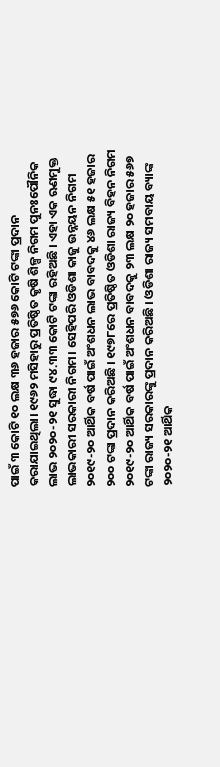ପାଇଁ ୩ କୋଟି ୧୦ ଲକ୍ଷ ୩୬ ହଜାର ୫୭୬ କୋଟି ଟଙ୍କା ପ୍ରଦାନ କରାଯାଇଥିଲା। ୧୯୬୨ ମସିହାରୁ ପ୍ରତିଷ୍ଠିତ କୃଷି ଶିଳ୍ପ ନିଗମ ପୁନଃପୌନିକ ଲାଭ ୨୦୨୦-୨୧ ସୁଦ୍ଧା ୯୪.୩୩ କୋଟି ଟଙ୍କା ରହିଅଛି । ଏହା ଏକ ଋଣମୁକ୍ତ ଲାଭକାରୀ ସରକାରୀ ନିଗମ। ସେହିପରି ଓଡିଶା କାଜୁ ଉନ୍ନୟନ ନିଗମ ୨୦୧୯-୨୦ ଆର୍ଥିକ ବର୍ଷ ପାଇଁ ଅଂଶଧନ ଲାଭ ବାବଦକୁ ୪୬ ଲକ୍ଷ ୫୧ ହଜାର ୨୦୦ ଟଙ୍କା ପ୍ରଦାନ କରିଅଛି । ୧୯୭୮ରେ ପ୍ରତିଷ୍ଠିତ ଓଡିଶା ରାଜ୍ୟ ବିହନ ନିଗମ ୨୦୧୯-୨୦ ଆର୍ଥିକ ବର୍ଷ ପାଇଁ ଅଂଶଧନ ବାବଦକୁ ୨୩ ଲକ୍ଷ ୨୦ ହଜାର ୫୬୭ ଟଙ୍କା ରାଜ୍ୟ ସରକାରଙ୍କୁ ପ୍ରଦାନ କରିଅଛି । ଓଡିଶା ରାଜ୍ୟ ସମବାୟ ବ୍ୟାଙ୍କ ୨୦୨୦-୨୧ ଆର୍ଥିକ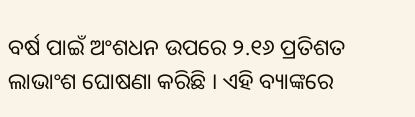ବର୍ଷ ପାଇଁ ଅଂଶଧନ ଉପରେ ୨.୧୬ ପ୍ରତିଶତ ଲାଭାଂଶ ଘୋଷଣା କରିଛି । ଏହି ବ୍ୟାଙ୍କରେ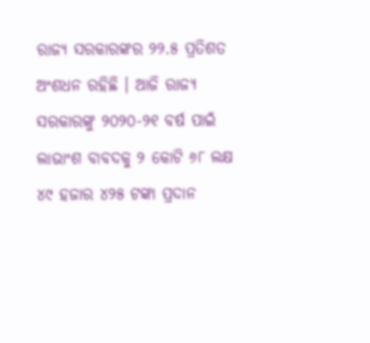ରାଜ୍ୟ ସରକାରଙ୍କର ୨୨.୫ ପ୍ରତିଶତ ଅଂଶଧନ ରହିଛି । ଆଜି ରାଜ୍ୟ ସରକାରଙ୍କୁ ୨୦୨୦-୨୧ ବର୍ଷ ପାଇଁ ଲାଭାଂଶ ବାବଦକୁ ୨ କୋଟି ୬୮ ଲକ୍ଷ ୪୯ ହଜାର ୪୨୫ ଟଙ୍କା ପ୍ରଦାନ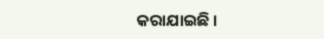କରାଯାଇଛି ।